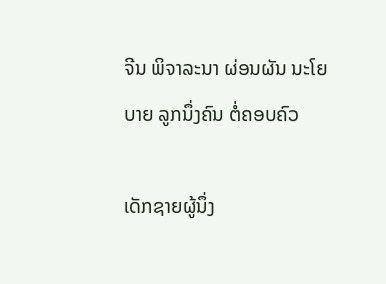ຈີນ ພິຈາລະນາ ຜ່ອນຜັນ ນະໂຍບາຍ ລູກນຶ່ງຄົນ ຕໍ່ຄອບຄົວ

ເດັກຊາຍຜູ້ນຶ່ງ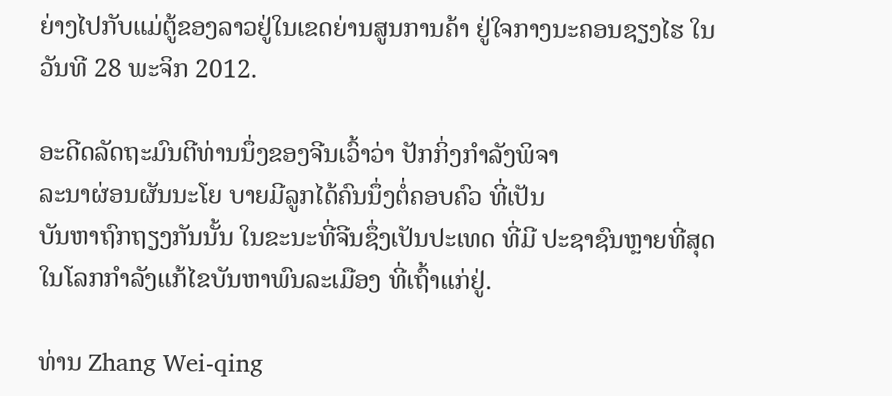ຍ່າງໄປກັບແມ່ຕູ້ຂອງລາວຢູ່ໃນເຂດຍ່ານສູນການຄ້າ ຢູ່ໃຈກາງນະຄອນຊຽງໄຮ ໃນວັນທີ 28 ພະຈິກ 2012.

ອະດີດລັດຖະມົນຕີທ່ານນຶ່ງຂອງຈີນເວົ້າວ່າ ປັກກິ່ງກໍາລັງພິຈາ
ລະນາຜ່ອນຜັນນະໂຍ ບາຍມີລູກໄດ້ຄົນນຶ່ງຕໍ່ຄອບຄົວ ທີ່ເປັນ
ບັນຫາຖົກຖຽງກັນນັ້ນ ໃນຂະນະທີ່ຈີນຊຶ່ງເປັນປະເທດ ທີ່ມີ ປະຊາຊົນຫຼາຍທີ່ສຸດໃນໂລກກໍາລັງແກ້ໄຂບັນຫາພົນລະເມືອງ ທີ່ເຖົ້າແກ່ຢູ່.

ທ່ານ Zhang Wei-qing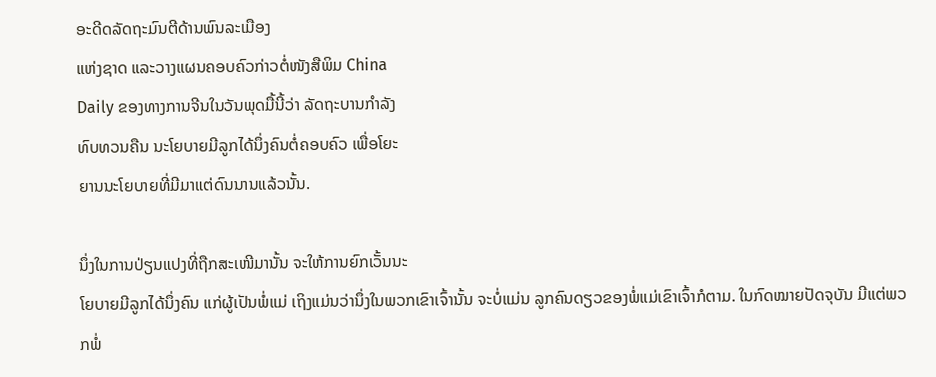ອະດີດລັດຖະມົນຕີດ້ານພົນລະເມືອງ
ແຫ່ງຊາດ ແລະວາງແຜນຄອບຄົວກ່າວຕໍ່ໜັງສືພິມ China
Daily ຂອງທາງການຈີນໃນວັນພຸດມື້ນີ້ວ່າ ລັດຖະບານກໍາລັງ
ທົບທວນຄືນ ນະໂຍບາຍມີລູກໄດ້ນຶ່ງຄົນຕໍ່ຄອບຄົວ ເພື່ອໂຍະ
ຍານນະໂຍບາຍທີ່ມີມາແຕ່ດົນນານແລ້ວນັ້ນ.

ນຶ່ງໃນການປ່ຽນແປງທີ່ຖືກສະເໜີມານັ້ນ ຈະໃຫ້ການຍົກເວັ້ນນະ
ໂຍບາຍມີລູກໄດ້ນຶ່ງຄົນ ແກ່ຜູ້ເປັນພໍ່ແມ່ ເຖິງແມ່ນວ່ານຶ່ງໃນພວກເຂົາເຈົ້ານັ້ນ ຈະບໍ່ແມ່ນ ລູກຄົນດຽວຂອງພໍ່ແມ່ເຂົາເຈົ້າກໍຕາມ. ໃນກົດໝາຍປັດຈຸບັນ ມີແຕ່ພວກພໍ່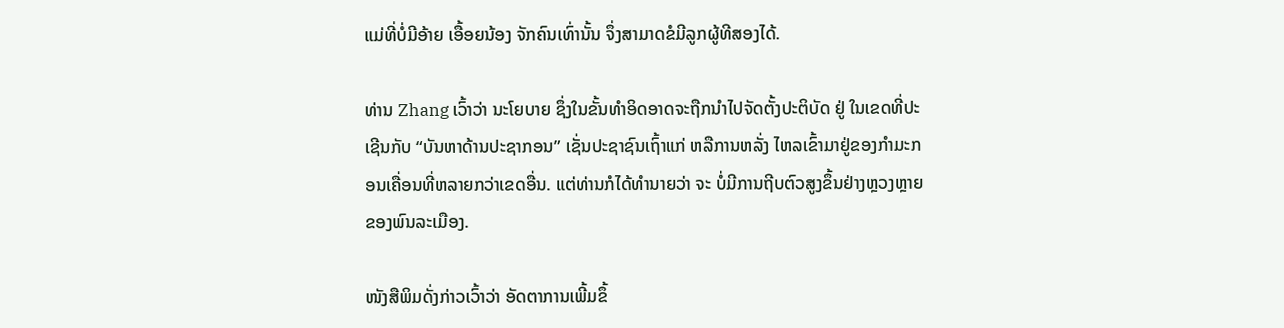ແມ່ທີ່ບໍ່ມີອ້າຍ ເອື້ອຍນ້ອງ ຈັກຄົນເທົ່ານັ້ນ ຈຶ່ງສາມາດຂໍມີລູກຜູ້ທີສອງໄດ້.

ທ່ານ Zhang ເວົ້າວ່າ ນະໂຍບາຍ ຊຶ່ງໃນຂັ້ນທໍາອິດອາດຈະຖືກນໍາໄປຈັດຕັ້ງປະຕິບັດ ຢູ່ ໃນເຂດທີ່ປະເຊີນກັບ “ບັນຫາດ້ານປະຊາກອນ” ເຊັ່ນປະຊາຊົນເຖົ້າແກ່ ຫລືການຫລັ່ງ ໄຫລເຂົ້າມາຢູ່ຂອງກໍາມະກອນເຄື່ອນທີ່ຫລາຍກວ່າເຂດອື່ນ. ແຕ່ທ່ານກໍໄດ້ທໍານາຍວ່າ ຈະ ບໍ່ມີການຖີບຕົວສູງຂຶ້ນຢ່າງຫຼວງຫຼາຍຂອງພົນລະເມືອງ.

ໜັງສືພິມດັ່ງກ່າວເວົ້າວ່າ ອັດຕາການເພີ້ມຂຶ້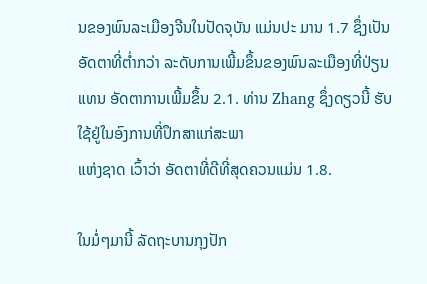ນຂອງພົນລະເມືອງຈີນໃນປັດຈຸບັນ ແມ່ນປະ ມານ 1.7 ຊຶ່ງເປັນອັດຕາທີ່ຕໍ່າກວ່າ ລະດັບການເພີ້ມຂຶ້ນຂອງພົນລະເມືອງທີ່ປ່ຽນ ແທນ ອັດຕາການເພີ້ມຂຶ້ນ 2.1. ທ່ານ Zhang ຊຶ່ງດຽວນີ້ ຮັບໃຊ້ຢູ່ໃນອົງການທີ່ປຶກສາແກ່ສະພາ
ແຫ່ງຊາດ ເວົ້າວ່າ ອັດຕາທີ່ດີທີ່ສຸດຄວນແມ່ນ 1.8.

ໃນມໍ່ໆມານີ້ ລັດຖະບານກຸງປັກ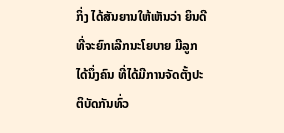ກິ່ງ ໄດ້ສັນຍານໃຫ້ເຫັນວ່າ ຍິນດີທີ່ຈະຍົກເລີກນະໂຍບາຍ ມີລູກໄດ້ນຶ່ງຄົນ ທີ່ໄດ້ມີການຈັດຕັ້ງປະຕິບັດກັນທົ່ວ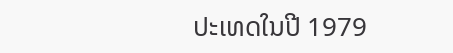ປະເທດໃນປີ 1979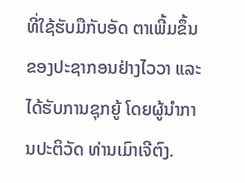ທີ່ໃຊ້ຮັບມືກັບອັດ ຕາເພີ້ມຂຶ້ນຂອງປະຊາກອນຢ່າງໄວວາ ແລະໄດ້ຮັບການຊຸກຍູ້ ໂດຍຜູ້ນໍາການປະຕິວັດ ທ່ານເມົາເຈີຕົງ.